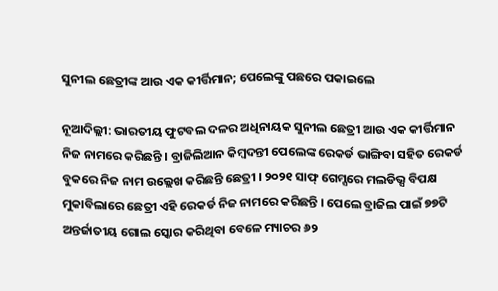ସୁନୀଲ ଛେତ୍ରୀଙ୍କ ଆଉ ଏକ କୀର୍ତ୍ତିମାନ; ପେଲେଙ୍କୁ ପଛରେ ପକାଇଲେ

ନୂଆଦିଲ୍ଲୀ: ଭାରତୀୟ ଫୁଟବଲ ଦଳର ଅଧିନାୟକ ସୁନୀଲ ଛେତ୍ରୀ ଆଉ ଏକ କୀର୍ତ୍ତିମାନ ନିଜ ନାମରେ କରିଛନ୍ତି । ବ୍ରାଜିଲିଆନ କିମ୍ବଦନ୍ତୀ ପେଲେଙ୍କ ରେକର୍ଡ ଭାଙ୍ଗିବା ସହିତ ରେକର୍ଡ ବୁକରେ ନିଜ ନାମ ଉଲ୍ଲେଖ କରିଛନ୍ତି ଛେତ୍ରୀ । ୨୦୨୧ ସାଫ୍ ଗେମ୍ସରେ ମଲଡିଭ୍ସ ବିପକ୍ଷ ମୁକାବିଲାରେ ଛେତ୍ରୀ ଏହି ରେକର୍ଡ ନିଜ ନାମରେ କରିଛନ୍ତି । ପେଲେ ବ୍ରାଜିଲ ପାଇଁ ୭୭ଟି ଅନ୍ତର୍ଜାତୀୟ ଗୋଲ ସ୍କୋର କରିଥିବା ବେଳେ ମ୍ୟାଚର ୬୨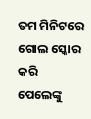ତମ ମିନିଟରେ ଗୋଲ ସ୍କୋର କରି ପେଲେଙ୍କୁ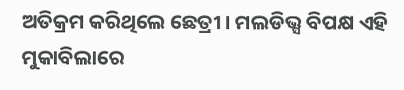ଅତିକ୍ରମ କରିଥିଲେ ଛେତ୍ରୀ । ମଲଡିଭ୍ସ ବିପକ୍ଷ ଏହି ମୁକାବିଲାରେ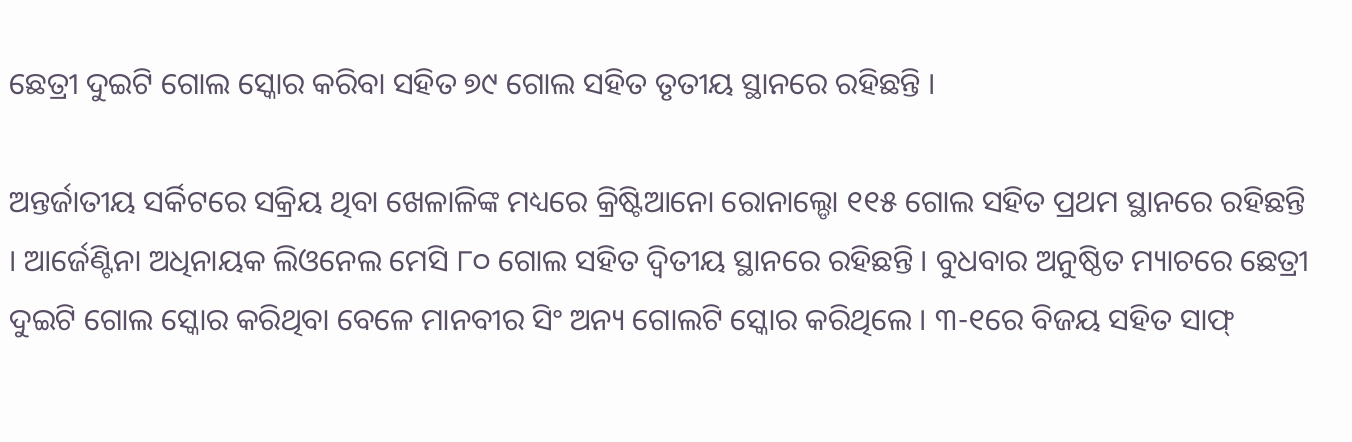ଛେତ୍ରୀ ଦୁଇଟି ଗୋଲ ସ୍କୋର କରିବା ସହିତ ୭୯ ଗୋଲ ସହିତ ତୃତୀୟ ସ୍ଥାନରେ ରହିଛନ୍ତି ।

ଅନ୍ତର୍ଜାତୀୟ ସର୍କିଟରେ ସକ୍ରିୟ ଥିବା ଖେଳାଳିଙ୍କ ମଧ୍ୟରେ କ୍ରିଷ୍ଟିଆନୋ ରୋନାଲ୍ଡୋ ୧୧୫ ଗୋଲ ସହିତ ପ୍ରଥମ ସ୍ଥାନରେ ରହିଛନ୍ତି । ଆର୍ଜେଣ୍ଟିନା ଅଧିନାୟକ ଲିଓନେଲ ମେସି ୮୦ ଗୋଲ ସହିତ ଦ୍ୱିତୀୟ ସ୍ଥାନରେ ରହିଛନ୍ତି । ବୁଧବାର ଅନୁଷ୍ଠିତ ମ୍ୟାଚରେ ଛେତ୍ରୀ ଦୁଇଟି ଗୋଲ ସ୍କୋର କରିଥିବା ବେଳେ ମାନବୀର ସିଂ ଅନ୍ୟ ଗୋଲଟି ସ୍କୋର କରିଥିଲେ । ୩-୧ରେ ବିଜୟ ସହିତ ସାଫ୍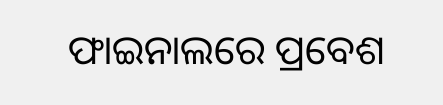ଫାଇନାଲରେ ପ୍ରବେଶ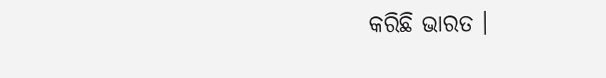କରିଛି ଭାରତ ।